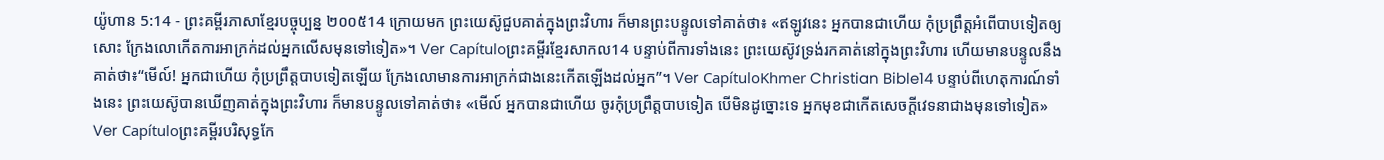យ៉ូហាន 5:14 - ព្រះគម្ពីរភាសាខ្មែរបច្ចុប្បន្ន ២០០៥14 ក្រោយមក ព្រះយេស៊ូជួបគាត់ក្នុងព្រះវិហារ ក៏មានព្រះបន្ទូលទៅគាត់ថា៖ «ឥឡូវនេះ អ្នកបានជាហើយ កុំប្រព្រឹត្តអំពើបាបទៀតឲ្យសោះ ក្រែងលោកើតការអាក្រក់ដល់អ្នកលើសមុនទៅទៀត»។ Ver Capítuloព្រះគម្ពីរខ្មែរសាកល14 បន្ទាប់ពីការទាំងនេះ ព្រះយេស៊ូវទ្រង់រកគាត់នៅក្នុងព្រះវិហារ ហើយមានបន្ទូលនឹងគាត់ថា៖“មើល៍! អ្នកជាហើយ កុំប្រព្រឹត្តបាបទៀតឡើយ ក្រែងលោមានការអាក្រក់ជាងនេះកើតឡើងដល់អ្នក”។ Ver CapítuloKhmer Christian Bible14 បន្ទាប់ពីហេតុការណ៍ទាំងនេះ ព្រះយេស៊ូបានឃើញគាត់ក្នុងព្រះវិហារ ក៏មានបន្ទូលទៅគាត់ថា៖ «មើល៍ អ្នកបានជាហើយ ចូរកុំប្រព្រឹត្ដបាបទៀត បើមិនដូច្នោះទេ អ្នកមុខជាកើតសេចក្តីវេទនាជាងមុនទៅទៀត» Ver Capítuloព្រះគម្ពីរបរិសុទ្ធកែ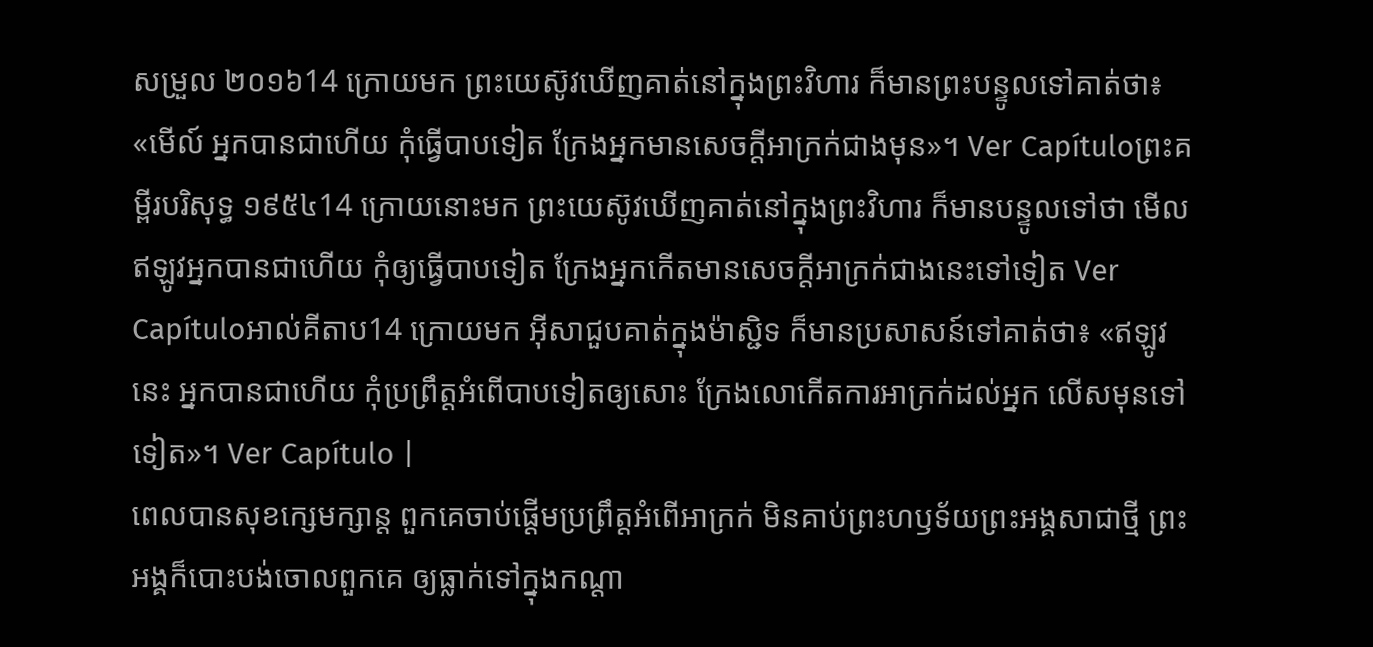សម្រួល ២០១៦14 ក្រោយមក ព្រះយេស៊ូវឃើញគាត់នៅក្នុងព្រះវិហារ ក៏មានព្រះបន្ទូលទៅគាត់ថា៖ «មើល៍ អ្នកបានជាហើយ កុំធ្វើបាបទៀត ក្រែងអ្នកមានសេចក្តីអាក្រក់ជាងមុន»។ Ver Capítuloព្រះគម្ពីរបរិសុទ្ធ ១៩៥៤14 ក្រោយនោះមក ព្រះយេស៊ូវឃើញគាត់នៅក្នុងព្រះវិហារ ក៏មានបន្ទូលទៅថា មើល ឥឡូវអ្នកបានជាហើយ កុំឲ្យធ្វើបាបទៀត ក្រែងអ្នកកើតមានសេចក្ដីអាក្រក់ជាងនេះទៅទៀត Ver Capítuloអាល់គីតាប14 ក្រោយមក អ៊ីសាជួបគាត់ក្នុងម៉ាស្ជិទ ក៏មានប្រសាសន៍ទៅគាត់ថា៖ «ឥឡូវនេះ អ្នកបានជាហើយ កុំប្រព្រឹត្ដអំពើបាបទៀតឲ្យសោះ ក្រែងលោកើតការអាក្រក់ដល់អ្នក លើសមុនទៅទៀត»។ Ver Capítulo |
ពេលបានសុខក្សេមក្សាន្ត ពួកគេចាប់ផ្ដើមប្រព្រឹត្តអំពើអាក្រក់ មិនគាប់ព្រះហឫទ័យព្រះអង្គសាជាថ្មី ព្រះអង្គក៏បោះបង់ចោលពួកគេ ឲ្យធ្លាក់ទៅក្នុងកណ្ដា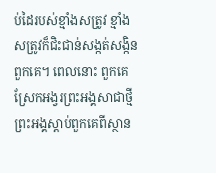ប់ដៃរបស់ខ្មាំងសត្រូវ ខ្មាំងសត្រូវក៏ជិះជាន់សង្កត់សង្កិនពួកគេ។ ពេលនោះ ពួកគេស្រែកអង្វរព្រះអង្គសាជាថ្មី ព្រះអង្គស្ដាប់ពួកគេពីស្ថាន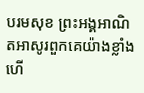បរមសុខ ព្រះអង្គអាណិតអាសូរពួកគេយ៉ាងខ្លាំង ហើ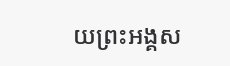យព្រះអង្គស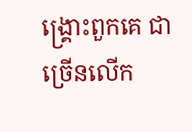ង្គ្រោះពួកគេ ជាច្រើនលើក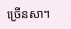ច្រើនសា។